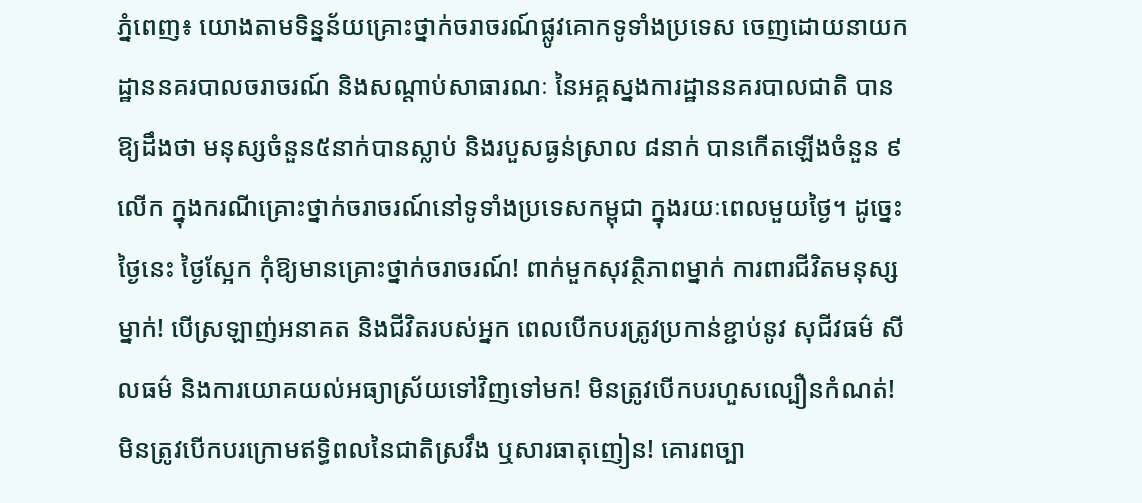ភ្នំពេញ៖ យោងតាមទិន្នន័យគ្រោះថ្នាក់ចរាចរណ៍ផ្លូវគោកទូទាំងប្រទេស ចេញដោយនាយកដ្ឋាននគរបាលចរាចរណ៍ និងសណ្តាប់សាធារណៈ នៃអគ្គស្នងការដ្ឋាននគរបាលជាតិ បានឱ្យដឹងថា មនុស្សចំនួន៥នាក់បានស្លាប់ និងរបួសធ្ងន់ស្រាល ៨នាក់ បានកើតឡើងចំនួន ៩លើក ក្នុងករណីគ្រោះថ្នាក់ចរាចរណ៍នៅទូទាំងប្រទេសកម្ពុជា ក្នុងរយៈពេលមួយថ្ងៃ។ ដូច្នេះ ថ្ងៃនេះ ថ្ងៃស្អែក កុំឱ្យមានគ្រោះថ្នាក់ចរាចរណ៍! ពាក់មួកសុវត្ថិភាពម្នាក់ ការពារជីវិតមនុស្សម្នាក់! បើស្រឡាញ់អនាគត និងជីវិតរបស់អ្នក ពេលបើកបរត្រូវប្រកាន់ខ្ជាប់នូវ សុជីវធម៌ សីលធម៌ និងការយោគយល់អធ្យាស្រ័យទៅវិញទៅមក! មិនត្រូវបើកបរហួសល្បឿនកំណត់! មិនត្រូវបើកបរក្រោមឥទ្ធិពលនៃជាតិស្រវឹង ឬសារធាតុញៀន! គោរពច្បា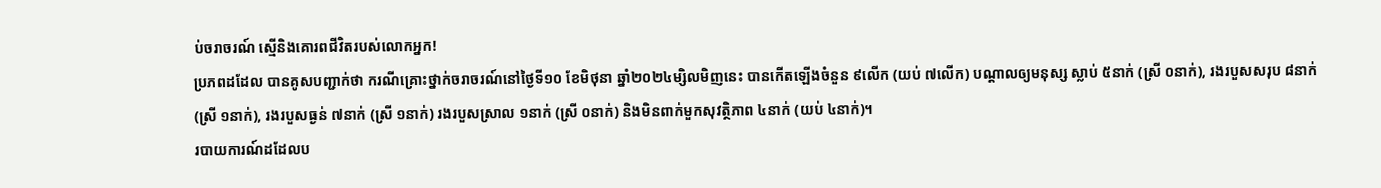ប់ចរាចរណ៍ ស្មេីនិងគោរពជីវិតរបស់លោកអ្នក!
ប្រភពដដែល បានគូសបញ្ជាក់ថា ករណីគ្រោះថ្នាក់ចរាចរណ៍នៅថ្ងៃទី១០ ខែមិថុនា ឆ្នាំ២០២៤ម្សិលមិញនេះ បានកើតឡើងចំនួន ៩លើក (យប់ ៧លើក) បណ្តាលឲ្យមនុស្ស ស្លាប់ ៥នាក់ (ស្រី ០នាក់), រងរបួសសរុប ៨នាក់ (ស្រី ១នាក់), រងរបួសធ្ងន់ ៧នាក់ (ស្រី ១នាក់) រងរបួសស្រាល ១នាក់ (ស្រី ០នាក់) និងមិនពាក់មួកសុវត្ថិភាព ៤នាក់ (យប់ ៤នាក់)។
របាយការណ៍ដដែលប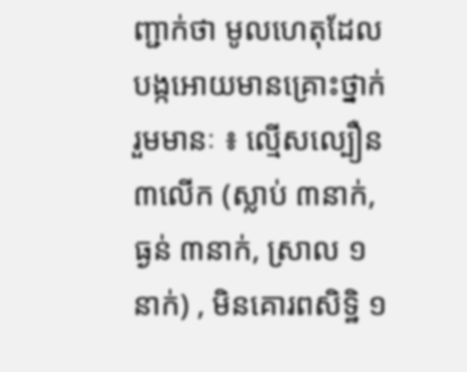ញ្ជាក់ថា មូលហេតុដែលបង្កអោយមានគ្រោះថ្នាក់រួមមានៈ ៖ ល្មើសល្បឿន ៣លើក (ស្លាប់ ៣នាក់, ធ្ងន់ ៣នាក់, ស្រាល ១នាក់) , មិនគោរពសិទិ្ឋ ១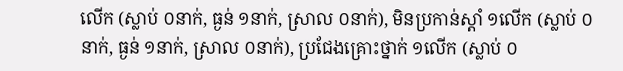លើក (ស្លាប់ ០នាក់, ធ្ងន់ ១នាក់, ស្រាល ០នាក់), មិនប្រកាន់ស្តាំ ១លើក (ស្លាប់ ០នាក់, ធ្ងន់ ១នាក់, ស្រាល ០នាក់), ប្រជែងគ្រោះថ្នាក់ ១លើក (ស្លាប់ ០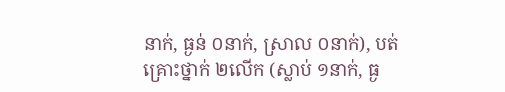នាក់, ធ្ងន់ ០នាក់, ស្រាល ០នាក់), បត់គ្រោះថ្នាក់ ២លើក (ស្លាប់ ១នាក់, ធ្ង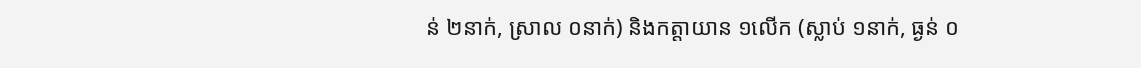ន់ ២នាក់, ស្រាល ០នាក់) និងកត្តាយាន ១លើក (ស្លាប់ ១នាក់, ធ្ងន់ ០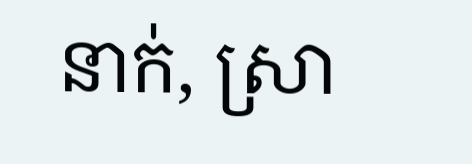នាក់, ស្រា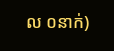ល ០នាក់)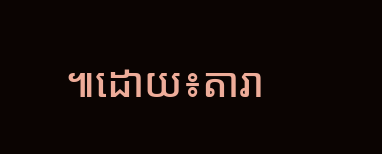៕ដោយ៖តារា